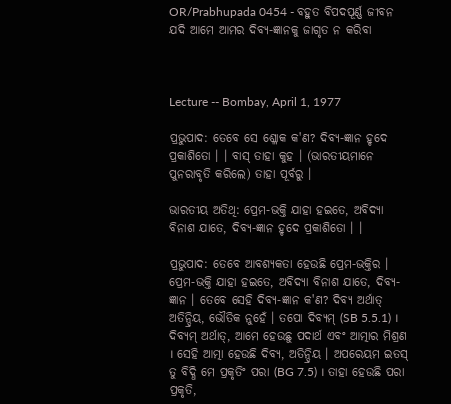OR/Prabhupada 0454 - ବହୁତ ବିପଦପୂର୍ଣ୍ଣ ଜୀବନ ଯଦି ଆମେ ଆମର ଦିବ୍ୟ-ଜ୍ଞାନକୁ ଜାଗୃତ ନ କରିବା



Lecture -- Bombay, April 1, 1977

ପ୍ରଭୁପାଦ: ତେବେ ସେ ଶ୍ଳୋକ କ'ଣ? ଦିବ୍ୟ-ଜ୍ଞାନ ହୃଦେ ପ୍ରକାଶିତୋ । । ବାସ୍ ତାହା କୁହ । (ଭାରତୀୟମାନେ ପୁନରାବୃତି କରିଲେ) ତାହା ପୂର୍ବରୁ ।

ଭାରତୀୟ ଅତିଥି: ପ୍ରେମ-ଭକ୍ତି ଯାହା ହଇତେ, ଅବିଦ୍ୟା ବିନାଶ ଯାତେ, ଦିବ୍ୟ-ଜ୍ଞାନ ହୃଦେ ପ୍ରକାଶିତୋ । ।

ପ୍ରଭୁପାଦ: ତେବେ ଆବଶ୍ୟକତା ହେଉଛି ପ୍ରେମ-ଭକ୍ତିର । ପ୍ରେମ-ଭକ୍ତି ଯାହା ହଇତେ, ଅବିଦ୍ୟା ବିନାଶ ଯାତେ, ଦିବ୍ୟ-ଜ୍ଞାନ । ତେବେ ସେହି ଦିବ୍ୟ-ଜ୍ଞାନ କ'ଣ? ଦିବ୍ୟ ଅର୍ଥାତ୍ ଅତିନ୍ଦ୍ରିୟ, ଭୌତିକ ନୁହେଁ । ତପୋ ଦିବ୍ୟମ୍ (SB 5.5.1) । ଦିବ୍ୟମ୍ ଅର୍ଥାତ୍, ଆମେ ହେଉଛୁ ପଦାର୍ଥ ଏବଂ ଆତ୍ମାର ମିଶ୍ରଣ । ସେହି ଆତ୍ମା ହେଉଛି ଦିବ୍ୟ, ଅତିନ୍ଦ୍ରିୟ । ଅପରେୟମ ଇତସ୍ ତୁ ବିଦ୍ଧି ମେ ପ୍ରକୃତିଂ ପରା (BG 7.5) । ତାହା ହେଉଛି ପରା ପ୍ରକୃତି,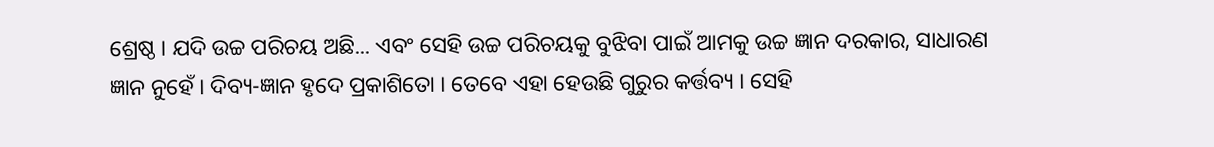ଶ୍ରେଷ୍ଠ । ଯଦି ଉଚ୍ଚ ପରିଚୟ ଅଛି... ଏବଂ ସେହି ଉଚ୍ଚ ପରିଚୟକୁ ବୁଝିବା ପାଇଁ ଆମକୁ ଉଚ୍ଚ ଜ୍ଞାନ ଦରକାର, ସାଧାରଣ ଜ୍ଞାନ ନୁହେଁ । ଦିବ୍ୟ-ଜ୍ଞାନ ହୃଦେ ପ୍ରକାଶିତୋ । ତେବେ ଏହା ହେଉଛି ଗୁରୁର କର୍ତ୍ତବ୍ୟ । ସେହି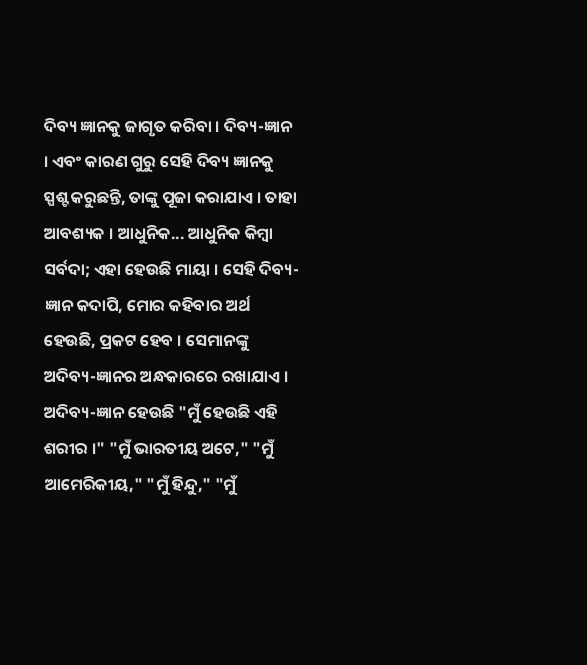ଦିବ୍ୟ ଜ୍ଞାନକୁ ଜାଗୃତ କରିବା । ଦିବ୍ୟ-ଜ୍ଞାନ । ଏବଂ କାରଣ ଗୁରୁ ସେହି ଦିବ୍ୟ ଜ୍ଞାନକୁ ସ୍ପଶ୍ଟ କରୁଛନ୍ତି, ତାଙ୍କୁ ପୂଜା କରାଯାଏ । ତାହା ଆବଶ୍ୟକ । ଆଧୁନିକ... ଆଧୁନିକ କିମ୍ଵା ସର୍ବଦା; ଏହା ହେଉଛି ମାୟା । ସେହି ଦିବ୍ୟ-ଜ୍ଞାନ କଦାପି, ମୋର କହିବାର ଅର୍ଥ ହେଉଛି, ପ୍ରକଟ ହେବ । ସେମାନଙ୍କୁ ଅଦିବ୍ୟ-ଜ୍ଞାନର ଅନ୍ଧକାରରେ ରଖାଯାଏ । ଅଦିବ୍ୟ-ଜ୍ଞାନ ହେଉଛି "ମୁଁ ହେଉଛି ଏହି ଶରୀର ।" "ମୁଁ ଭାରତୀୟ ଅଟେ," "ମୁଁ ଆମେରିକୀୟ," "ମୁଁ ହିନ୍ଦୁ," "ମୁଁ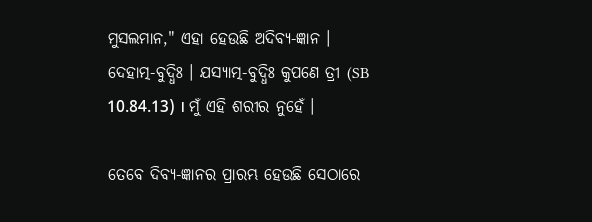ମୁସଲମାନ," ଏହା ହେଉଛି ଅଦିବ୍ୟ-ଜ୍ଞାନ । ଦେହାତ୍ମ-ବୁଦ୍ଧିଃ । ଯସ୍ୟାତ୍ମ-ବୁଦ୍ଧିଃ କୁପଣେ ତ୍ରୀ (SB 10.84.13) । ମୁଁ ଏହି ଶରୀର ନୁହେଁ ।

ତେବେ ଦିବ୍ୟ-ଜ୍ଞାନର ପ୍ରାରମ୍ଭ ହେଉଛି ସେଠାରେ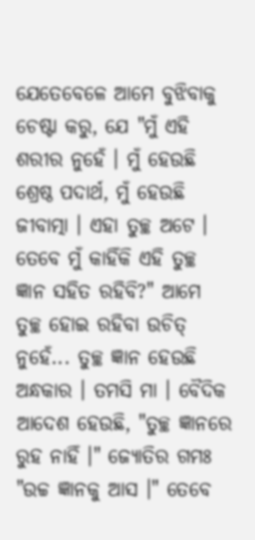ଯେତେବେଳେ ଆମେ ବୁଝିବାକୁ ଚେଷ୍ଟା କରୁ, ଯେ "ମୁଁ ଏହି ଶରୀର ନୁହେଁ । ମୁଁ ହେଉଛି ଶ୍ରେଷ୍ଠ ପଦାର୍ଥ, ମୁଁ ହେଉଛି ଜୀବାତ୍ମା । ଏହା ତୁଚ୍ଛ ଅଟେ । ତେବେ ମୁଁ କାହିଁକି ଏହି ତୁଚ୍ଛ ଜ୍ଞାନ ସହିତ ରହିବି?" ଆମେ ତୁଚ୍ଛ ହୋଇ ରହିବା ଉଚିତ୍ ନୁହେଁ... ତୁଚ୍ଛ ଜ୍ଞାନ ହେଉଛି ଅନ୍ଧକାର । ତମସି ମା । ବୈଦିକ ଆଦେଶ ହେଉଛି, "ତୁଚ୍ଛ ଜ୍ଞାନରେ ରୁହ ନାହିଁ ।" ଜ୍ୟୋତିର ଗମଃ "ଉଚ୍ଚ ଜ୍ଞାନକୁ ଆସ ।" ତେବେ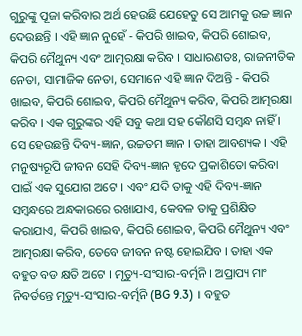ଗୁରୁଙ୍କୁ ପୂଜା କରିବାର ଅର୍ଥ ହେଉଛି ଯେହେତୁ ସେ ଆମକୁ ଉଚ୍ଚ ଜ୍ଞାନ ଦେଉଛନ୍ତି । ଏହି ଜ୍ଞାନ ନୁହେଁ - କିପରି ଖାଇବ, କିପରି ଶୋଇବ, କିପରି ମୈଥୁନ୍ୟ ଏବଂ ଆତ୍ମରକ୍ଷା କରିବ । ସାଧାରଣତଃ, ରାଜନୀତିକ ନେତା, ସାମାଜିକ ନେତା, ସେମାନେ ଏହି ଜ୍ଞାନ ଦିଅନ୍ତି - କିପରି ଖାଇବ, କିପରି ଶୋଇବ, କିପରି ମୈଥୁନ୍ୟ କରିବ, କିପରି ଆତ୍ମରକ୍ଷା କରିବ । ଏକ ଗୁରୁଙ୍କର ଏହି ସବୁ କଥା ସହ କୌଣସି ସମ୍ଵନ୍ଧ ନାହିଁ । ସେ ହେଉଛନ୍ତି ଦିବ୍ୟ-ଜ୍ଞାନ, ଉଚ୍ଚତମ ଜ୍ଞାନ । ତାହା ଆବଶ୍ୟକ । ଏହି ମନୁଷ୍ୟରୂପି ଜୀବନ ସେହି ଦିବ୍ୟ-ଜ୍ଞାନ ହୃଦେ ପ୍ରକାଶିତୋ କରିବା ପାଇଁ ଏକ ସୁଯୋଗ ଅଟେ । ଏବଂ ଯଦି ତାକୁ ଏହି ଦିବ୍ୟ-ଜ୍ଞାନ ସମ୍ଵନ୍ଧରେ ଅନ୍ଧକାରରେ ରଖାଯାଏ, କେବଳ ତାକୁ ପ୍ରଶିକ୍ଷିତ କରାଯାଏ, କିପରି ଖାଇବ, କିପରି ଶୋଇବ, କିପରି ମୈଥୁନ୍ୟ ଏବଂ ଆତ୍ମରକ୍ଷା କରିବ, ତେବେ ଜୀବନ ନଷ୍ଟ ହୋଇଯିବ । ତାହା ଏକ ବହୁତ ବଡ କ୍ଷତି ଅଟେ । ମୃତ୍ୟୁ-ସଂସାର-ବର୍ତ୍ମନି । ଅପ୍ରାପ୍ୟ ମାଂ ନିବର୍ତନ୍ତେ ମୃତ୍ୟୁ-ସଂସାର-ବର୍ତ୍ମନି (BG 9.3) । ବହୁତ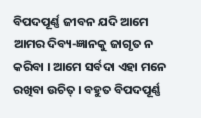ବିପଦପୂର୍ଣ୍ଣ ଜୀବନ ଯଦି ଆମେ ଆମର ଦିବ୍ୟ-ଜ୍ଞାନକୁ ଜାଗୃତ ନ କରିବା । ଆମେ ସର୍ବଦା ଏହା ମନେ ରଖିବା ଉଚିତ୍ । ବହୁତ ବିପଦପୂର୍ଣ୍ଣ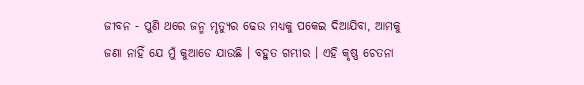ଜୀବନ - ପୁଣି ଥରେ ଜନ୍ମ ମୃତ୍ୟୁର ଢେଉ ମଧ୍ୟକୁ ପକେଇ ଦିଆଯିବା, ଆମକୁ ଜଣା ନାହିଁ ଯେ ମୁଁ କୁଆଡେ ଯାଉଛି । ବହୁତ ଗମ୍ଭୀର । ଏହି କୃଷ୍ଣ ଚେତନା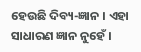ହେଉଛି ଦିବ୍ୟ-ଜ୍ଞାନ । ଏହା ସାଧାରଣ ଜ୍ଞାନ ନୁହେଁ ।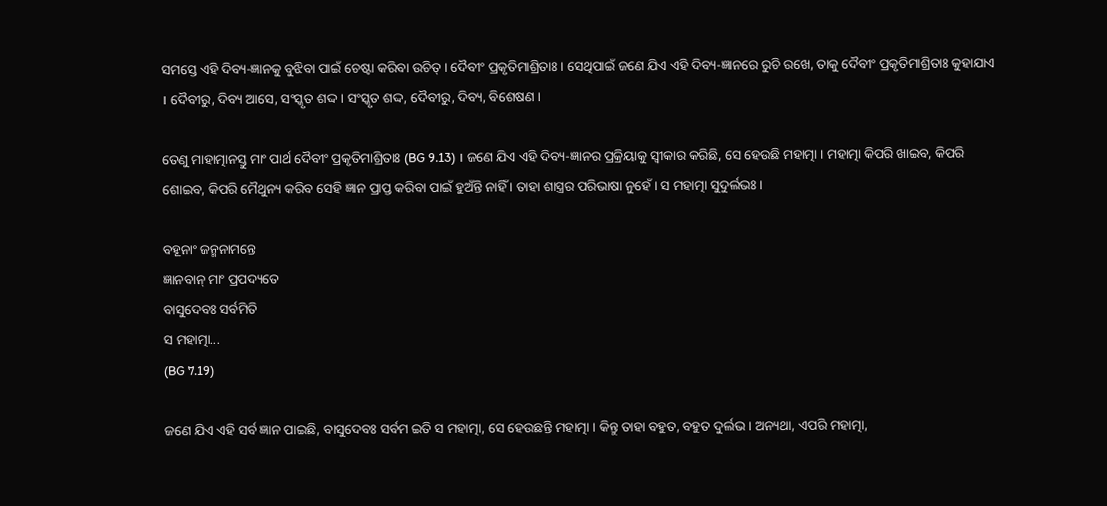ସମସ୍ତେ ଏହି ଦିବ୍ୟ-ଜ୍ଞାନକୁ ବୁଝିବା ପାଇଁ ଚେଷ୍ଟା କରିବା ଉଚିତ୍ । ଦୈବୀଂ ପ୍ରକୃତିମାଶ୍ରିତାଃ । ସେଥିପାଇଁ ଜଣେ ଯିଏ ଏହି ଦିବ୍ୟ-ଜ୍ଞାନରେ ରୁଚି ରଖେ, ତାକୁ ଦୈବୀଂ ପ୍ରକୃତିମାଶ୍ରିତାଃ କୁହାଯାଏ । ଦୈବୀରୁ, ଦିବ୍ୟ ଆସେ, ସଂସ୍କୃତ ଶଦ୍ଦ । ସଂସ୍କୃତ ଶଦ୍ଦ, ଦୈବୀରୁ, ଦିବ୍ୟ, ବିଶେଷଣ ।

ତେଣୁ ମାହାତ୍ମାନସ୍ତୁ ମାଂ ପାର୍ଥ ଦୈବୀଂ ପ୍ରକୃତିମାଶ୍ରିତାଃ (BG 9.13) । ଜଣେ ଯିଏ ଏହି ଦିବ୍ୟ-ଜ୍ଞାନର ପ୍ରକ୍ରିୟାକୁ ସ୍ଵୀକାର କରିଛି, ସେ ହେଉଛି ମହାତ୍ମା । ମହାତ୍ମା କିପରି ଖାଇବ, କିପରି ଶୋଇବ, କିପରି ମୈଥୁନ୍ୟ କରିବ ସେହି ଜ୍ଞାନ ପ୍ରାପ୍ତ କରିବା ପାଇଁ ହୁଅଁନ୍ତି ନାହିଁ । ତାହା ଶାସ୍ତ୍ରର ପରିଭାଷା ନୁହେଁ । ସ ମହାତ୍ମା ସୁଦୁର୍ଲଭଃ ।

ବହୂନାଂ ଜନ୍ମନାମନ୍ତେ
ଜ୍ଞାନବାନ୍ ମାଂ ପ୍ରପଦ୍ୟତେ
ବାସୁଦେବଃ ସର୍ବମିତି
ସ ମହାତ୍ମା...
(BG 7.19)

ଜଣେ ଯିଏ ଏହି ସର୍ବ ଜ୍ଞାନ ପାଇଛି, ବାସୁଦେବଃ ସର୍ବମ ଇତି ସ ମହାତ୍ମା, ସେ ହେଉଛନ୍ତି ମହାତ୍ମା । କିନ୍ତୁ ତାହା ବହୁତ, ବହୁତ ଦୁର୍ଲଭ । ଅନ୍ୟଥା, ଏପରି ମହାତ୍ମା,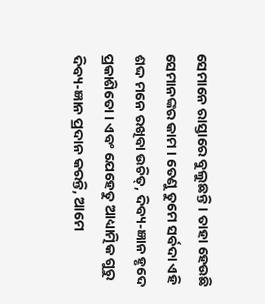ସେମାନେ ରାସ୍ତାରେ ବୁଲୁଛନ୍ତି । ତାହା ହେଉଛି ସେମାନଙ୍କର କାମ । ତେଣୁ ତୁମେ ସର୍ବଦା ଏହି ଶଦ୍ଦ ମନେ ରଖିବା ଉଚିତ୍, ଦିବ୍ୟ-ଜ୍ଞାନ ହୃଦେ ପ୍ରକାଶିତୋ । ଏବଂ ଯେହେତୁ ଆଧ୍ୟାତ୍ମିକ ଗୁରୁ ଦିବ୍ୟ-ଜ୍ଞାନ ପ୍ରଦାନ କରନ୍ତି, ଆମେ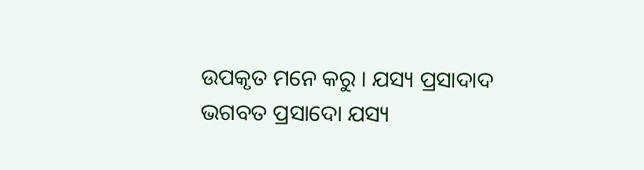ଉପକୃତ ମନେ କରୁ । ଯସ୍ୟ ପ୍ରସାଦାଦ ଭଗବତ ପ୍ରସାଦୋ ଯସ୍ୟ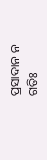ପ୍ରସାଦାନ ନ ଗତିଃ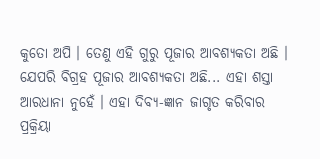କୁତୋ ଅପି । ତେଣୁ ଏହି ଗୁରୁ ପୂଜାର ଆବଶ୍ୟକତା ଅଛି । ଯେପରି ବିଗ୍ରହ ପୂଜାର ଆବଶ୍ୟକତା ଅଛି... ଏହା ଶସ୍ତା ଆରଧାନା ନୁହେଁ । ଏହା ଦିବ୍ୟ-ଜ୍ଞାନ ଜାଗୃତ କରିବାର ପ୍ରକ୍ରିୟା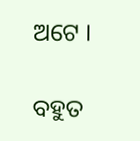ଅଟେ ।

ବହୁତ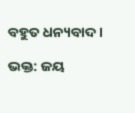ବହୁତ ଧନ୍ୟବାଦ ।

ଭକ୍ତ: ଜୟ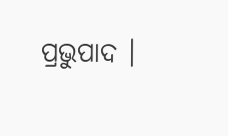ପ୍ରଭୁପାଦ ।